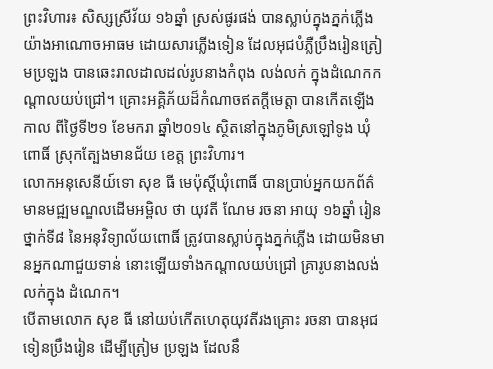ព្រះវិហារ៖ សិស្សស្រីវ័យ ១៦ឆ្នាំ ស្រស់ផូរផង់ បានស្លាប់ក្នុងភ្នក់ភ្លើងយ៉ាងអាណោចអាធម ដោយសារភ្លើងទៀន ដែលអុជបំភ្លឺប្រឹងរៀនត្រៀមប្រឡង បានឆេះរាលដាលដល់រូបនាងកំពុង លង់លក់ ក្នុងដំណេកកណ្តាលយប់ជ្រៅ។ គ្រោះអគ្គិភ័យដ៏កំណាចឥតក្តីមេត្តា បានកើតឡើងកាល ពីថ្ងៃទី២១ ខែមករា ឆ្នាំ២០១៤ ស្ថិតនៅក្នុងភូមិស្រឡៅទូង ឃុំពោធិ៍ ស្រុកត្បែងមានជ័យ ខេត្ត ព្រះវិហារ។
លោកអនុសេនីយ៍ទោ សុខ ធី មេប៉ុស្តិ៍ឃុំពោធិ៍ បានប្រាប់អ្នកយកព័ត៌មានមជ្ឍមណ្ឌលដើមអម្ពិល ថា យុវតី ណែម រចនា អាយុ ១៦ឆ្នាំ រៀនថ្នាក់ទី៨ នៃអនុវិទ្យាល័យពោធិ៍ ត្រូវបានស្លាប់ក្នុងភ្នក់ភ្លើង ដោយមិនមានអ្នកណាជួយទាន់ នោះឡើយទាំងកណ្តាលយប់ជ្រៅ គ្រារូបនាងលង់លក់ក្នុង ដំណេក។
បើតាមលោក សុខ ធី នៅយប់កើតហេតុយុវតីរងគ្រោះ រចនា បានអុជទៀនប្រឹងរៀន ដើម្បីត្រៀម ប្រឡង ដែលនឹ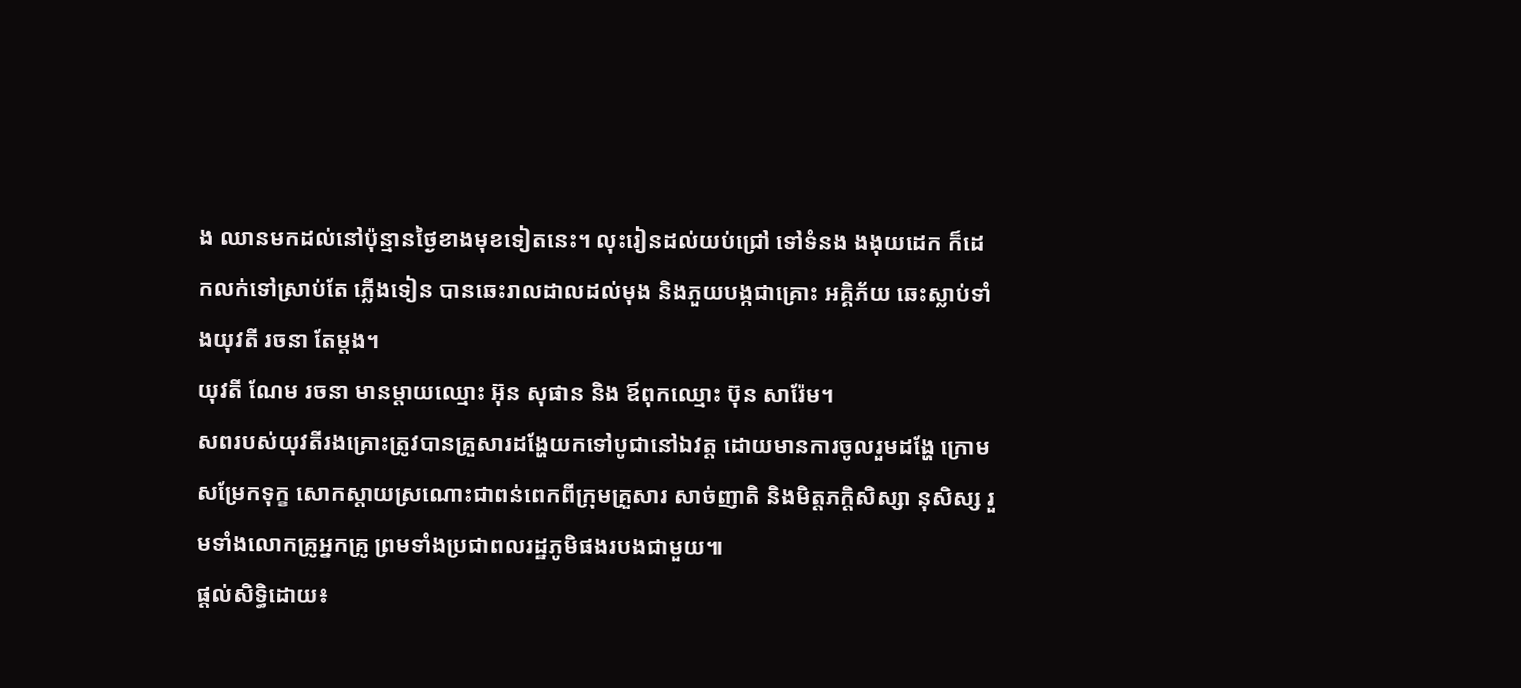ង ឈានមកដល់នៅប៉ុន្មានថ្ងៃខាងមុខទៀតនេះ។ លុះរៀនដល់យប់ជ្រៅ ទៅទំនង ងងុយដេក ក៏ដេកលក់ទៅស្រាប់តែ ភ្លើងទៀន បានឆេះរាលដាលដល់មុង និងភួយបង្កជាគ្រោះ អគ្គិភ័យ ឆេះស្លាប់ទាំងយុវតី រចនា តែម្តង។
យុវតី ណែម រចនា មានម្តាយឈ្មោះ អ៊ុន សុផាន និង ឪពុកឈ្មោះ ប៊ុន សារ៉ែម។
សពរបស់យុវតីរងគ្រោះត្រូវបានគ្រួសារដង្ហែយកទៅបូជានៅឯវត្ត ដោយមានការចូលរួមដង្ហែ ក្រោមសម្រែកទុក្ខ សោកស្តាយស្រណោះជាពន់ពេកពីក្រុមគ្រួសារ សាច់ញាតិ និងមិត្តភក្តិសិស្សា នុសិស្ស រួមទាំងលោកគ្រូអ្នកគ្រូ ព្រមទាំងប្រជាពលរដ្ឋភូមិផងរបងជាមួយ៕
ផ្តល់សិទ្ធិដោយ៖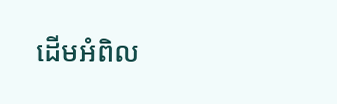ដើមអំពិល